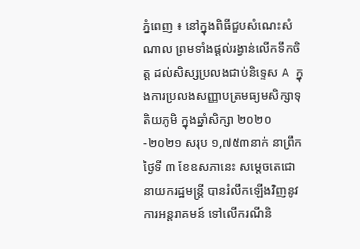ភ្នំពេញ ៖ នៅក្នុងពិធីជួបសំណេះសំណាល ព្រមទាំងផ្តល់រង្វាន់លើកទឹកចិត្ត ដល់សិស្សប្រលងជាប់និទ្ទេស A ក្នុងការប្រលងសញ្ញាបត្រមធ្យមសិក្សាទុតិយភូមិ ក្នុងឆ្នាំសិក្សា ២០២០-២០២១ សរុប ១,៧៥៣នាក់ នាព្រឹកថ្ងៃទី ៣ ខែឧសភានេះ សម្ដេចតេជោនាយករដ្ឋមន្ត្រី បានរំលឹកឡើងវិញនូវការអន្តរាគមន៍ ទៅលើករណីនិ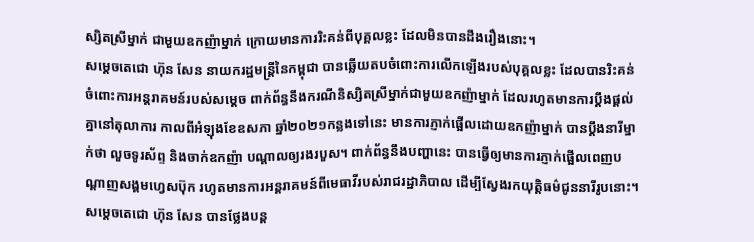ស្សិតស្រីម្នាក់ ជាមួយឧកញ៉ាម្នាក់ ក្រោយមានការរិះគន់ពីបុគ្គលខ្លះ ដែលមិនបានដឹងរឿងនោះ។
សម្ដេចតេជោ ហ៊ុន សែន នាយករដ្ឋមន្ត្រីនៃកម្ពុជា បានឆ្លើយតបចំពោះការលើកឡើងរបស់បុគ្គលខ្លះ ដែលបានរិះគន់ចំពោះការអន្តរាគមន៍របស់សម្ដេច ពាក់ព័ន្ធនឹងករណីនិស្សិតស្រីម្នាក់ជាមួយឧកញ៉ាម្នាក់ ដែលរហូតមានការប្ដឹងផ្ដល់គ្នានៅតុលាការ កាលពីអំឡុងខែឧសភា ឆ្នាំ២០២១កន្លងទៅនេះ មានការភ្ញាក់ផ្អើលដោយឧកញ៉ាម្នាក់ បានប្ដឹងនារីម្នាក់ថា លួចទូរស័ព្ទ និងចាក់ឧកញ៉ា បណ្តាលឲ្យរងរបួស។ ពាក់ព័ន្ធនឹងបញ្ហានេះ បានធ្វើឲ្យមានការភ្ញាក់ផ្អើលពេញបណ្ដាញសង្គមហ្វេសប៊ុក រហូតមានការអន្តរាគមន៍ពីមេធាវីរបស់រាជរដ្ឋាភិបាល ដើម្បីស្វែងរកយុត្តិធម៌ជូននារីរូបនោះ។
សម្ដេចតេជោ ហ៊ុន សែន បានថ្លែងបន្ត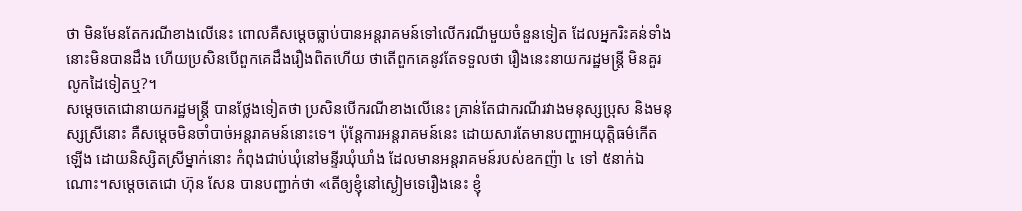ថា មិនមែនតែករណីខាងលើនេះ ពោលគឺសម្ដេចធ្លាប់បានអន្តរាគមន៍ទៅលើករណីមួយចំនួនទៀត ដែលអ្នករិះគន់ទាំងនោះមិនបានដឹង ហើយប្រសិនបើពួកគេដឹងរឿងពិតហើយ ថាតើពួកគេនូវតែទទួលថា រឿងនេះនាយករដ្ឋមន្ត្រី មិនគួរលូកដៃទៀតឬ?។
សម្ដេចតេជោនាយករដ្ឋមន្ត្រី បានថ្លែងទៀតថា ប្រសិនបើករណីខាងលើនេះ គ្រាន់តែជាករណីរវាងមនុស្សប្រុស និងមនុស្សស្រីនោះ គឺសម្ដេចមិនចាំបាច់អន្តរាគមន៍នោះទេ។ ប៉ុន្តែការអន្តរាគមន៍នេះ ដោយសារតែមានបញ្ហាអយុត្តិធម៌កើតឡើង ដោយនិស្សិតស្រីម្នាក់នោះ កំពុងជាប់ឃុំនៅមន្ទីរឃុំឃាំង ដែលមានអន្តរាគមន៍របស់ឧកញ៉ា ៤ ទៅ ៥នាក់ឯណោះ។សម្ដេចតេជោ ហ៊ុន សែន បានបញ្ជាក់ថា «តើឲ្យខ្ញុំនៅស្ងៀមទេរឿងនេះ ខ្ញុំ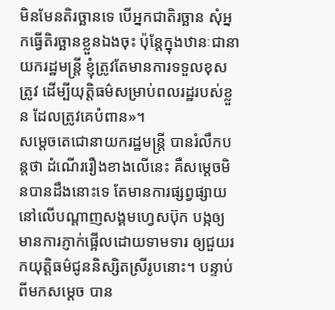មិនមែនតិរច្ឆានទេ បើអ្នកជាតិរច្ឆាន សុំអ្នកធ្វើតិរច្ឆានខ្លួនឯងចុះ ប៉ុន្តែក្នុងឋានៈជានាយករដ្ឋមន្ត្រី ខ្ញុំត្រូវតែមានការទទួលខុសត្រូវ ដើម្បីយុត្តិធម៌សម្រាប់ពលរដ្ឋរបស់ខ្លួន ដែលត្រូវគេបំពាន»។
សម្ដេចតេជោនាយករដ្ឋមន្ត្រី បានរំលឹកបន្តថា ដំណើររឿងខាងលើនេះ គឺសម្ដេចមិនបានដឹងនោះទេ តែមានការផ្សព្វផ្សាយ នៅលើបណ្ដាញសង្គមហ្វេសប៊ុក បង្កឲ្យមានការភ្ញាក់ផ្អើលដោយទាមទារ ឲ្យជួយរកយុត្តិធម៌ជូននិស្សិតស្រីរូបនោះ។ បន្ទាប់ពីមកសម្ដេច បាន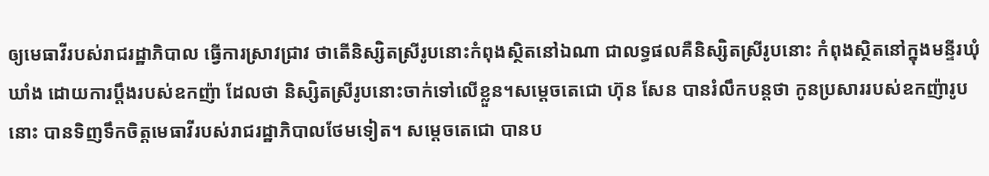ឲ្យមេធាវីរបស់រាជរដ្ឋាភិបាល ធ្វើការស្រាវជ្រាវ ថាតើនិស្សិតស្រីរូបនោះកំពុងស្ថិតនៅឯណា ជាលទ្ធផលគឺនិស្សិតស្រីរូបនោះ កំពុងស្ថិតនៅក្នុងមន្ទីរឃុំឃាំង ដោយការប្ដឹងរបស់ឧកញ៉ា ដែលថា និស្សិតស្រីរូបនោះចាក់ទៅលើខ្លួន។សម្ដេចតេជោ ហ៊ុន សែន បានរំលឹកបន្តថា កូនប្រសាររបស់ឧកញ៉ារូបនោះ បានទិញទឹកចិត្តមេធាវីរបស់រាជរដ្ឋាភិបាលថែមទៀត។ សម្ដេចតេជោ បានប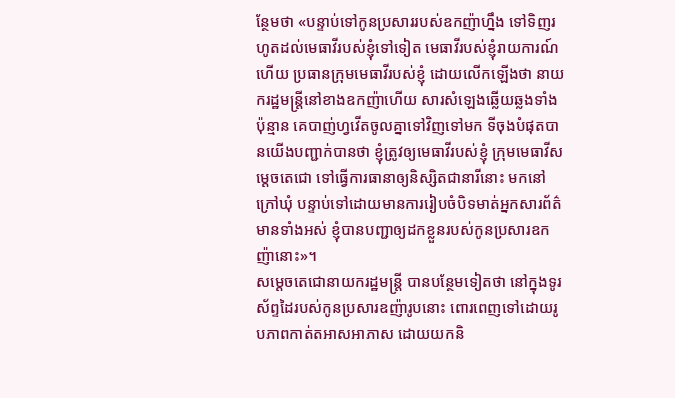ន្ថែមថា «បន្ទាប់ទៅកូនប្រសាររបស់ឧកញ៉ាហ្នឹង ទៅទិញរហូតដល់មេធាវីរបស់ខ្ញុំទៅទៀត មេធាវីរបស់ខ្ញុំរាយការណ៍ហើយ ប្រធានក្រុមមេធាវីរបស់ខ្ញុំ ដោយលើកឡើងថា នាយករដ្ឋមន្ត្រីនៅខាងឧកញ៉ាហើយ សារសំឡេងឆ្លើយឆ្លងទាំងប៉ុន្មាន គេបាញ់ហ្វវើតចូលគ្នាទៅវិញទៅមក ទីចុងបំផុតបានយើងបញ្ជាក់បានថា ខ្ញុំត្រូវឲ្យមេធាវីរបស់ខ្ញុំ ក្រុមមេធាវីសម្ដេចតេជោ ទៅធ្វើការធានាឲ្យនិស្សិតជានារីនោះ មកនៅក្រៅឃុំ បន្ទាប់ទៅដោយមានការរៀបចំបិទមាត់អ្នកសារព័ត៌មានទាំងអស់ ខ្ញុំបានបញ្ជាឲ្យដកខ្លួនរបស់កូនប្រសារឧកញ៉ានោះ»។
សម្ដេចតេជោនាយករដ្ឋមន្ត្រី បានបន្ថែមទៀតថា នៅក្នុងទូរស័ព្ទដៃរបស់កូនប្រសារឧញ៉ារូបនោះ ពោរពេញទៅដោយរូបភាពកាត់តអាសអាភាស ដោយយកនិ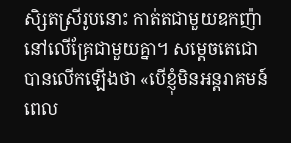សិ្សតស្រីរូបនោះ កាត់តជាមួយឧកញ៉ានៅលើគ្រែជាមួយគ្នា។ សម្ដេចតេជោ បានលើកឡើងថា «បើខ្ញុំមិនអន្តរាគមន៍ ពេល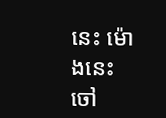នេះ ម៉ោងនេះ ចៅ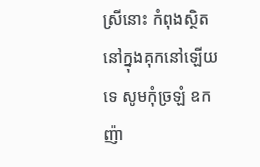ស្រីនោះ កំពុងស្ថិតនៅក្នុងគុកនៅឡើយទេ សូមកុំច្រឡំ ឧកញ៉ា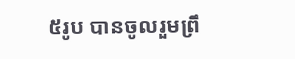៥រូប បានចូលរួមព្រឹ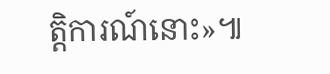ត្តិការណ៍នោះ»៕